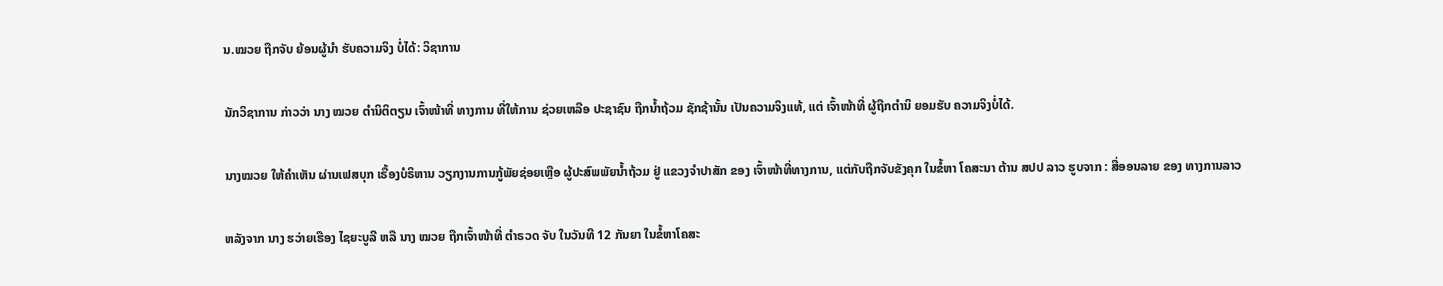ນ.ໝວຍ ຖືກຈັບ ຍ້ອນຜູ້ນໍາ ຮັບຄວາມຈິງ ບໍ່ໄດ້: ວິຊາການ

ນັກວິຊາການ ກ່າວວ່າ ນາງ ໝວຍ ຕຳນິຕິຕຽນ ເຈົ້າໜ້າທີ່ ທາງການ ທີ່ໃຫ້ການ ຊ່ວຍເຫລືອ ປະຊາຊົນ ຖືກນ້ຳຖ້ວມ ຊັກຊ້ານັ້ນ ເປັນຄວາມຈິງແທ້, ແຕ່ ເຈົ້າໜ້າທີ່ ຜູ້ຖືກຕຳນິ ຍອມຮັບ ຄວາມຈິງບໍ່ໄດ້.

ນາງໝວຍ ໃຫ້ຄໍາເຫັນ ຜ່ານເຟສບຸກ ເຣື້ອງບໍຣິຫານ ວຽກງານການກູ້ພັຍຊ່ອຍເຫຼືອ ຜູ້ປະສົພພັຍນໍ້າຖ້ວມ ຢູ່ ແຂວງຈໍາປາສັກ ຂອງ ເຈົ້າໜ້າທີ່ທາງການ, ແຕ່ກັບຖືກຈັບຂັງຄຸກ ໃນຂໍ້ຫາ ໂຄສະນາ ຕ້ານ ສປປ ລາວ ຮູບຈາກ : ສື່ອອນລາຍ ຂອງ ທາງການລາວ

ຫລັງຈາກ ນາງ ຮວ່າຍເຮືອງ ໄຊຍະບູລີ ຫລື ນາງ ໝວຍ ຖືກເຈົ້າໜ້າທີ່ ຕຳຣວດ ຈັບ ໃນວັນທີ 12 ກັນຍາ ໃນຂໍ້ຫາໂຄສະ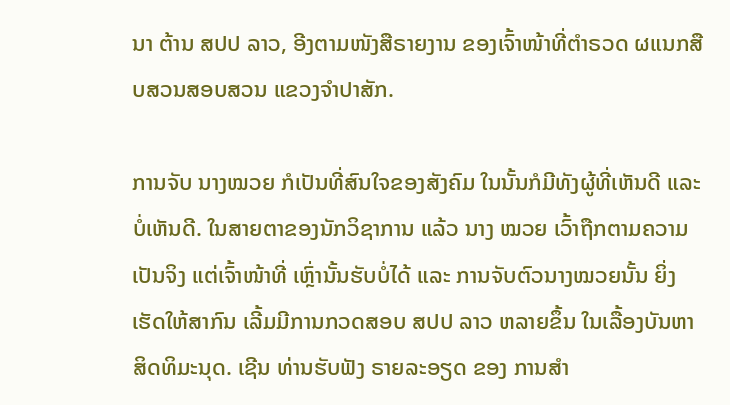ນາ ຕ້ານ ສປປ ລາວ, ອີງຕາມໜັງສືຣາຍງານ ຂອງເຈົ້າໜ້າທີ່ຕຳຣວດ ຜແນກສືບສວນສອບສວນ ແຂວງຈຳປາສັກ.

ການຈັບ ນາງໝວຍ ກໍເປັນທີ່ສົນໃຈຂອງສັງຄົມ ໃນນັ້ນກໍມີທັງຜູ້ທີ່ເຫັນດີ ແລະ ບໍ່ເຫັນດີ. ໃນສາຍຕາຂອງນັກວິຊາການ ແລ້ວ ນາງ ໝວຍ ເວົ້າຖືກຕາມຄວາມເປັນຈິງ ແຕ່ເຈົ້າໜ້າທີ່ ເຫຼົ່ານັ້ນຮັບບໍ່ໄດ້ ແລະ ການຈັບຕົວນາງໝວຍນັ້ນ ຍິ່ງເຮັດໃຫ້ສາກົນ ເລີ້ມມີການກວດສອບ ສປປ ລາວ ຫລາຍຂຶ້ນ ໃນເລື້ອງບັນຫາ ສິດທິມະນຸດ. ເຊີນ ທ່ານຮັບຟັງ ຣາຍລະອຽດ ຂອງ ການສໍາ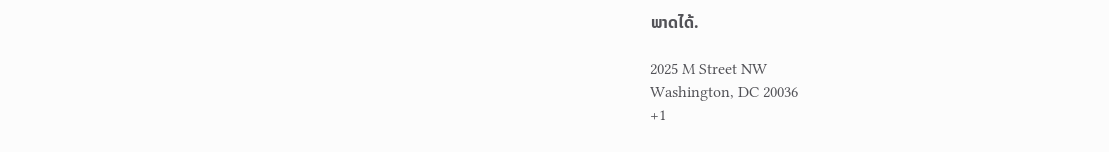ພາດໄດ້.

2025 M Street NW
Washington, DC 20036
+1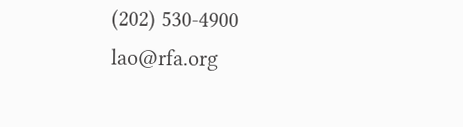(202) 530-4900
lao@rfa.org